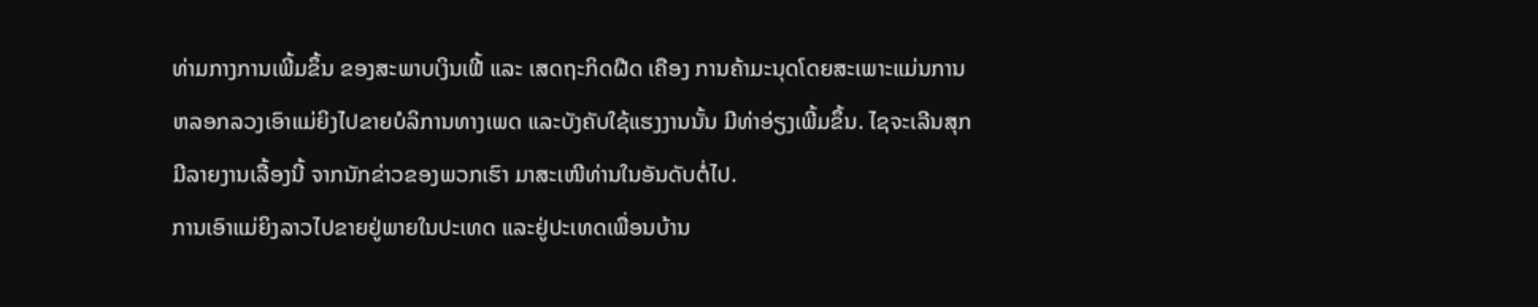ທ່າມກາງການເພີ້ມຂຶ້ນ ຂອງສະພາບເງິນເຟີ້ ແລະ ເສດຖະກິດຝືດ ເຄືອງ ການຄ້າມະນຸດໂດຍສະເພາະແມ່ນການຫລອກລວງເອົາແມ່ຍິງໄປຂາຍບໍລິການທາງເພດ ແລະບັງຄັບໃຊ້ແຮງງານນັ້ນ ມີທ່າອ່ຽງເພີ້ມຂຶ້ນ. ໄຊຈະເລີນສຸກ ມີລາຍງານເລື້ອງນີ້ ຈາກນັກຂ່າວຂອງພວກເຮົາ ມາສະເໜີທ່ານໃນອັນດັບຕໍ່ໄປ.
ການເອົາແມ່ຍິງລາວໄປຂາຍຢູ່ພາຍໃນປະເທດ ແລະຢູ່ປະເທດເພື່ອນບ້ານ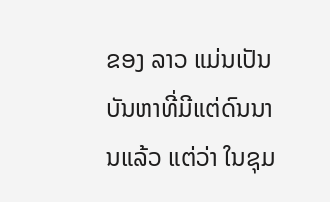ຂອງ ລາວ ແມ່ນເປັນບັນຫາທີ່ມີແຕ່ດົນນານແລ້ວ ແຕ່ວ່າ ໃນຊຸມ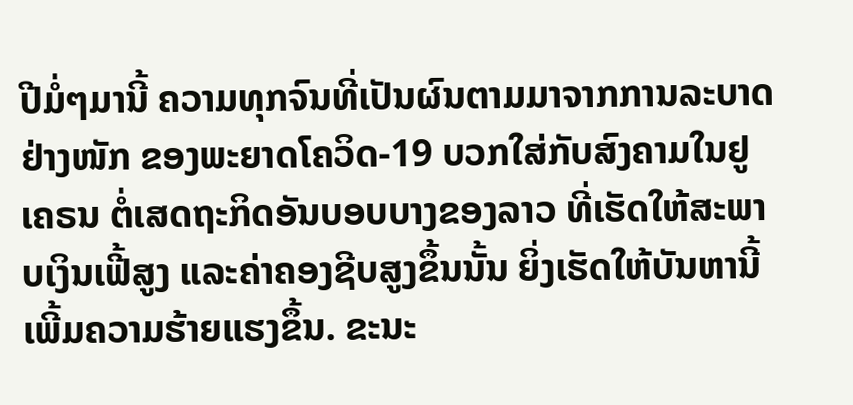ປີມໍ່ໆມານີ້ ຄວາມທຸກຈົນທີ່ເປັນຜົນຕາມມາຈາກການລະບາດຢ່າງໜັກ ຂອງພະຍາດໂຄວິດ-19 ບວກໃສ່ກັບສົງຄາມໃນຢູເຄຣນ ຕໍ່ເສດຖະກິດອັນບອບບາງຂອງລາວ ທີ່ເຮັດໃຫ້ສະພາບເງິນເຟີ້ສູງ ແລະຄ່າຄອງຊີບສູງຂຶ້ນນັ້ນ ຍິ່ງເຮັດໃຫ້ບັນຫານີ້ ເພີ້ມຄວາມຮ້າຍແຮງຂຶ້ນ. ຂະນະ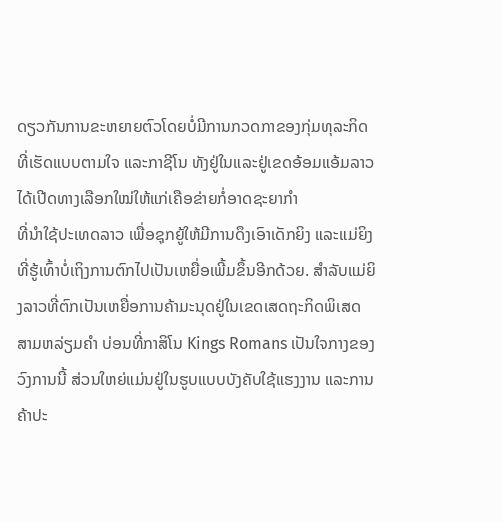ດຽວກັນການຂະຫຍາຍຕົວໂດຍບໍ່ມີການກວດກາຂອງກຸ່ມທຸລະກິດ ທີ່ເຮັດແບບຕາມໃຈ ແລະກາຊີໂນ ທັງຢູ່ໃນແລະຢູ່ເຂດອ້ອມແອ້ມລາວ ໄດ້ເປີດທາງເລືອກໃໝ່ໃຫ້ແກ່ເຄືອຂ່າຍກໍ່ອາດຊະຍາກຳ
ທີ່ນຳໃຊ້ປະເທດລາວ ເພື່ອຊຸກຍູ້ໃຫ້ມີການດຶງເອົາເດັກຍິງ ແລະແມ່ຍິງທີ່ຮູ້ເທົ້າບໍ່ເຖິງການຕົກໄປເປັນເຫຍື່ອເພີ້ມຂຶ້ນອີກດ້ວຍ. ສໍາລັບແມ່ຍິງລາວທີ່ຕົກເປັນເຫຍື່ອການຄ້າມະນຸດຢູ່ໃນເຂດເສດຖະກິດພິເສດ ສາມຫລ່ຽມຄໍາ ບ່ອນທີ່ກາສິໂນ Kings Romans ເປັນໃຈກາງຂອງວົງການນີ້ ສ່ວນໃຫຍ່ແມ່ນຢູ່ໃນຮູບແບບບັງຄັບໃຊ້ແຮງງານ ແລະການຄ້າປະ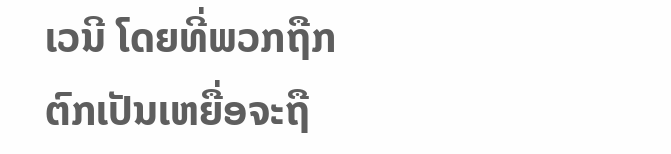ເວນີ ໂດຍທີ່ພວກຖືກຕົກເປັນເຫຍື່ອຈະຖື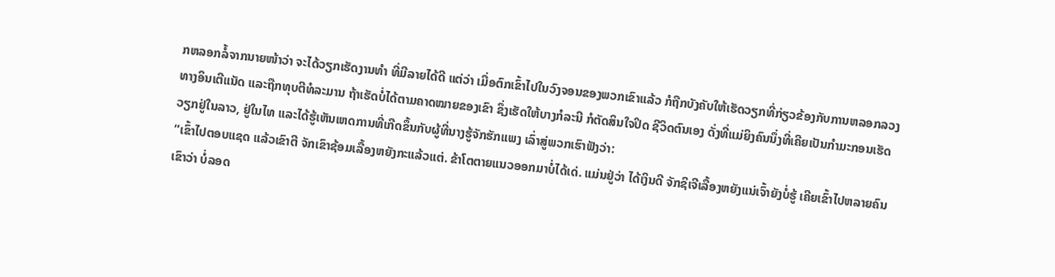ກຫລອກລໍ້ຈາກນາຍໜ້າວ່າ ຈະໄດ້ວຽກເຮັດງານທໍາ ທີ່ມີລາຍໄດ້ດີ ແຕ່ວ່າ ເມື່ອຕົກເຂົ້າໄປໃນວົງຈອນຂອງພວກເຂົາແລ້ວ ກໍຖືກບັງຄັບໃຫ້ເຮັດວຽກທີ່ກ່ຽວຂ້ອງກັບການຫລອກລວງທາງອິນເຕີແນັດ ແລະຖືກທຸບຕີທໍລະມານ ຖ້າເຮັດບໍ່ໄດ້ຕາມຄາດໝາຍຂອງເຂົາ ຊຶ່ງເຮັດໃຫ້ບາງກໍລະນີ ກໍຕັດສິນໃຈປິດ ຊີວິດຕົນເອງ ດັ່ງທີ່ແມ່ຍິງຄົນນຶ່ງທີ່ເຄີຍເປັນກໍາມະກອນເຮັດວຽກຢູ່ໃນລາວ, ຢູ່ໃນໄທ ແລະໄດ້ຮູ້ເຫັນເຫດການທີ່ເກີດຂຶ້ນກັບຜູ້ທີ່ນາງຮູ້ຈັກຮັກແພງ ເລົ່າສູ່ພວກເຮົາຟັງວ່າ:
“ເຂົ້າໄປຕອບແຊດ ແລ້ວເຂົາຕີ ຈັກເຂົາຊ້ອມເລື້ອງຫຍັງກະແລ້ວແຕ່. ຂ້າໂຕຕາຍແນວອອກມາບໍ່ໄດ້ເດ່. ແມ່ນຢູ່ວ່າ ໄດ້ເງິນດີ ຈັກຊິເຈີເລື້ອງຫຍັງແນ່ເຈົ້າຍັງບໍ່ຮູ້ ເຄີຍເຂົ້າໄປຫລາຍຄົນເຂົາວ່າ ບໍ່ລອດ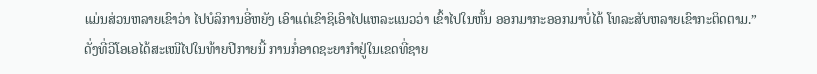ແມ່ນສ່ວນຫລາຍເຂົາວ່າ ໄປບໍລິການອີ່ຫຍັງ ເອົາແຕ່ເຂົາຊິເອົາໄປແຫລະແນວວ່າ ເຂົ້າໄປໃນຫັ້ນ ອອກມາກະອອກມາບໍ່ໄດ້ ໂທລະສັບຫລາຍເຂົາກະຕິດຕາມ.”
ດັ່ງທີ່ວີໂອເອໄດ້ສະເໜີໄປໃນທ້າຍປີກາຍນີ້ ການກໍ່ອາດຊະຍາກຳຢູ່ໃນເຂດທີ່ຊາຍ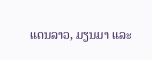ແດນລາວ, ມຽນມາ ແລະ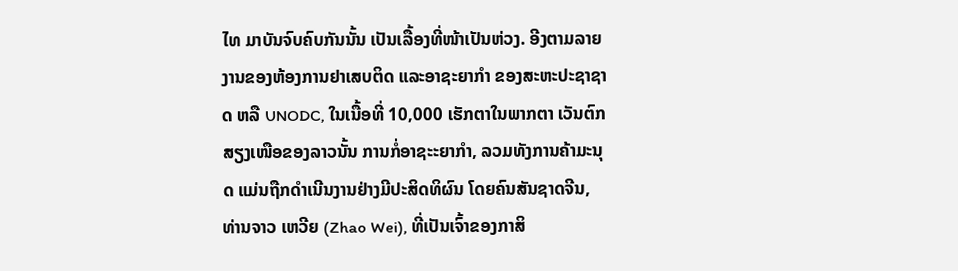ໄທ ມາບັນຈົບຄົບກັນນັ້ນ ເປັນເລື້ອງທີ່ໜ້າເປັນຫ່ວງ. ອີງຕາມລາຍງານຂອງຫ້ອງການຢາເສບຕິດ ແລະອາຊະຍາກຳ ຂອງສະຫະປະຊາຊາດ ຫລື UNODC, ໃນເນື້ອທີ່ 10,000 ເຮັກຕາໃນພາກຕາ ເວັນຕົກສຽງເໜືອຂອງລາວນັ້ນ ການກໍ່ອາຊະະຍາກໍາ, ລວມທັງການຄ້າມະນຸດ ແມ່ນຖືກດໍາເນີນງານຢ່າງມີປະສິດທິຜົນ ໂດຍຄົນສັນຊາດຈີນ, ທ່ານຈາວ ເຫວີຍ (Zhao Wei), ທີ່ເປັນເຈົ້າຂອງກາສິ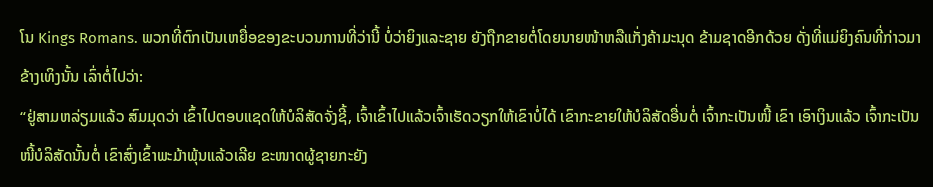ໂນ Kings Romans. ພວກທີ່ຕົກເປັນເຫຍື່ອຂອງຂະບວນການທີ່ວ່ານີ້ ບໍ່ວ່າຍິງແລະຊາຍ ຍັງຖືກຂາຍຕໍ່ໂດຍນາຍໜ້າຫລືແກັ່ງຄ້າມະນຸດ ຂ້າມຊາດອີກດ້ວຍ ດັ່ງທີ່ແມ່ຍິງຄົນທີ່ກ່າວມາຂ້າງເທິງນັ້ນ ເລົ່າຕໍ່ໄປວ່າ:
“ຢູ່ສາມຫລ່ຽມແລ້ວ ສົມມຸດວ່າ ເຂົ້າໄປຕອບແຊດໃຫ້ບໍລິສັດຈັ່ງຊີ້, ເຈົ້າເຂົ້າໄປແລ້ວເຈົ້າເຮັດວຽກໃຫ້ເຂົາບໍ່ໄດ້ ເຂົາກະຂາຍໃຫ້ບໍລິສັດອື່ນຕໍ່ ເຈົ້າກະເປັນໜີ້ ເຂົາ ເອົາເງິນແລ້ວ ເຈົ້າກະເປັນໜີ້ບໍລິສັດນັ້ນຕໍ່ ເຂົາສົ່ງເຂົ້າພະມ້າພຸ້ນແລ້ວເລີຍ ຂະໜາດຜູ້ຊາຍກະຍັງ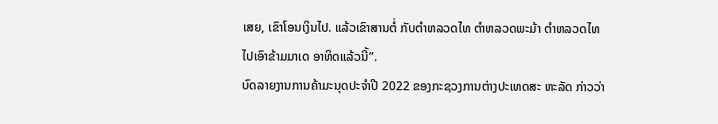ເສຍ, ເຂົາໂອນເງິນໄປ. ແລ້ວເຂົາສານຕໍ່ ກັບຕໍາຫລວດໄທ ຕໍາຫລວດພະມ້າ ຕໍາຫລວດໄທ ໄປເອົາຂ້າມມາເດ ອາທິດແລ້ວນີ້”.
ບົດລາຍງານການຄ້າມະນຸດປະຈໍາປີ 2022 ຂອງກະຊວງການຕ່າງປະເທດສະ ຫະລັດ ກ່າວວ່າ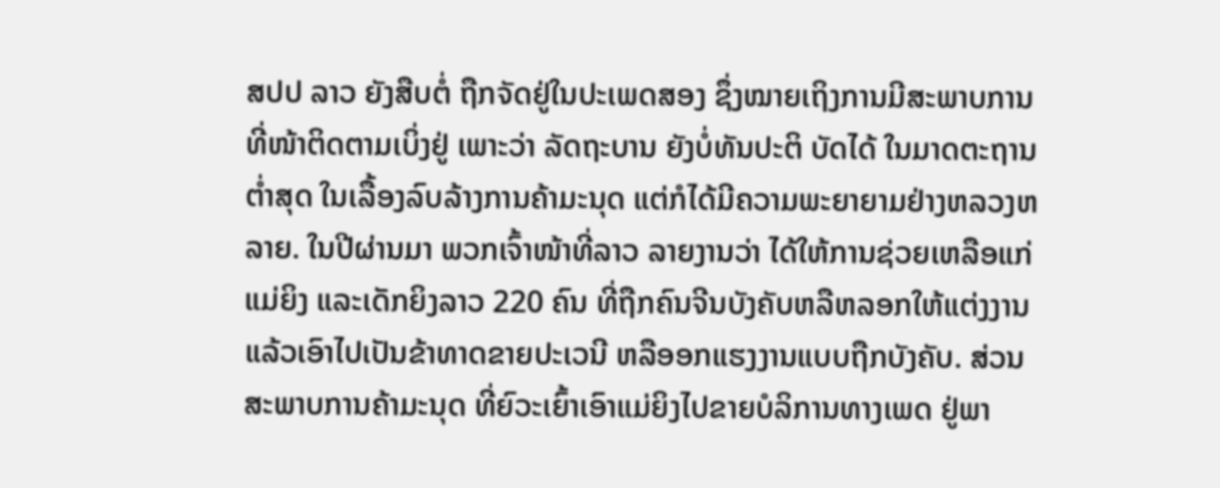ສປປ ລາວ ຍັງສືບຕໍ່ ຖືກຈັດຢູ່ໃນປະເພດສອງ ຊຶ່ງໝາຍເຖິງການມີສະພາບການທີ່ໜ້າຕິດຕາມເບິ່ງຢູ່ ເພາະວ່າ ລັດຖະບານ ຍັງບໍ່ທັນປະຕິ ບັດໄດ້ ໃນມາດຕະຖານຕໍ່າສຸດ ໃນເລື້ອງລົບລ້າງການຄ້າມະນຸດ ແຕ່ກໍໄດ້ມີຄວາມພະຍາຍາມຢ່າງຫລວງຫລາຍ. ໃນປີຜ່ານມາ ພວກເຈົ້າໜ້າທີ່ລາວ ລາຍງານວ່າ ໄດ້ໃຫ້ການຊ່ວຍເຫລືອແກ່ແມ່ຍິງ ແລະເດັກຍິງລາວ 220 ຄົນ ທີ່ຖືກຄົນຈີນບັງຄັບຫລືຫລອກໃຫ້ແຕ່ງງານ ແລ້ວເອົາໄປເປັນຂ້າທາດຂາຍປະເວນີ ຫລືອອກແຮງງານແບບຖືກບັງຄັບ. ສ່ວນສະພາບການຄ້າມະນຸດ ທີ່ຍົວະເຍົ້າເອົາແມ່ຍິງໄປຂາຍບໍລິການທາງເພດ ຢູ່ພາ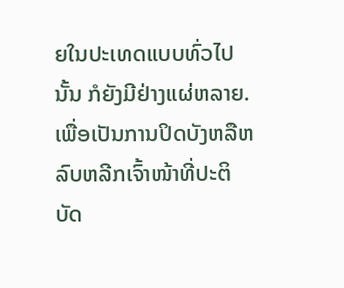ຍໃນປະເທດແບບທົ່ວໄປນັ້ນ ກໍຍັງມີຢ່າງແຜ່ຫລາຍ. ເພື່ອເປັນການປິດບັງຫລືຫລົບຫລີກເຈົ້າໜ້າທີ່ປະຕິບັດ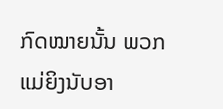ກົດໝາຍນັ້ນ ພວກແມ່ຍິງນັບອາ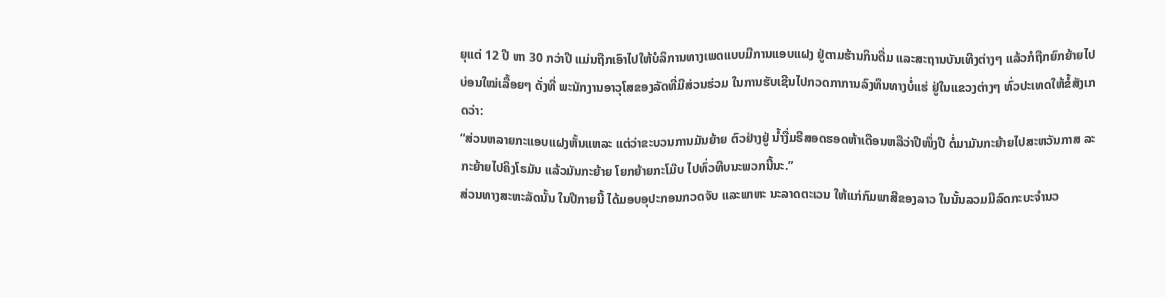ຍຸແຕ່ 12 ປີ ຫາ 30 ກວ່າປີ ແມ່ນຖືກເອົາໄປໃຫ້ບໍລິການທາງເພດແບບມີການແອບແຝງ ຢູ່ຕາມຮ້ານກິນດື່ມ ແລະສະຖານບັນເທີງຕ່າງໆ ແລ້ວກໍຖືກຍົກຍ້າຍໄປບ່ອນໃໝ່ເລື້ອຍໆ ດັ່ງທີ່ ພະນັກງານອາວຸໂສຂອງລັດທີ່ມີສ່ວນຮ່ວມ ໃນການຮັບເຊີນໄປກວດກາການລົງທຶນທາງບໍ່ແຮ່ ຢູ່ໃນແຂວງຕ່າງໆ ທົ່ວປະເທດໃຫ້ຂໍ້ສັງເກດວ່າ:
“ສ່ວນຫລາຍກະແອບແຝງຫັ້ນແຫລະ ແຕ່ວ່າຂະບວນການມັນຍ້າຍ ຕົວຢ່າງຢູ່ ນໍ້າງື່ມຣີສອດຮອດຫ້າເດືອນຫລືວ່າປີໜຶ່ງປີ ຕໍ່ມາມັນກະຍ້າຍໄປສະຫວັນກາສ ລະກະຍ້າຍໄປຄິງໂຣມັນ ແລ້ວມັນກະຍ້າຍ ໂຍກຍ້າຍກະໂມ໊ບ ໄປທົ່ວທີບນະພວກນີ້ນະ.”
ສ່ວນທາງສະຫະລັດນັ້ນ ໃນປີກາຍນີ້ ໄດ້ມອບອຸປະກອນກວດຈັບ ແລະພາຫະ ນະລາດຕະເວນ ໃຫ້ແກ່ກົມພາສີຂອງລາວ ໃນນັ້ນລວມມີລົດກະບະຈຳນວ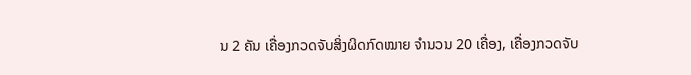ນ 2 ຄັນ ເຄື່ອງກວດຈັບສິ່ງຜິດກົດໝາຍ ຈຳນວນ 20 ເຄື່ອງ, ເຄື່ອງກວດຈັບ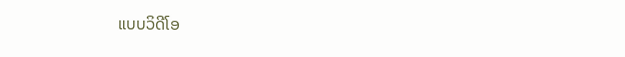ແບບວິດີໂອ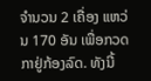ຈຳນວນ 2 ເຄື່ອງ ແຫວ່ນ 170 ອັນ ເພື່ອກວດກາຢູ່ກ້ອງລົດ. ທັງນີ້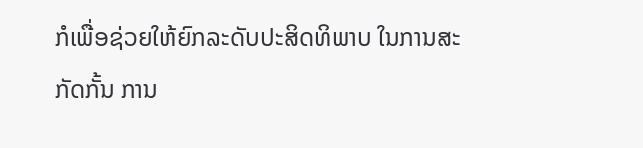ກໍເພື່ອຊ່ວຍໃຫ້ຍົກລະດັບປະສິດທິພາບ ໃນການສະກັດກັ້ນ ການ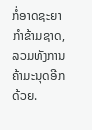ກໍ່ອາດຊະຍາກຳຂ້າມຊາດ, ລວມທັງການຄ້າມະນຸດອີກດ້ວຍ.